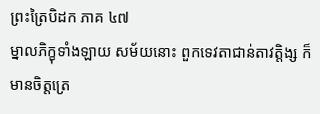ព្រះត្រៃបិដក ភាគ ៤៧
ម្នាលភិក្ខុទាំងឡាយ សម័យនោះ ពួកទេវតាជាន់តាវត្តិង្ស ក៏មានចិត្តត្រេ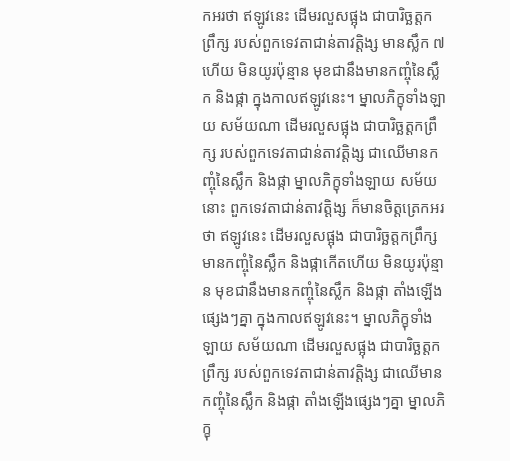កអរថា ឥឡូវនេះ ដើមរលួសផ្អុង ជាបារិច្ឆត្តកព្រឹក្ស របស់ពួកទេវតាជាន់តាវត្តិង្ស មានស្លឹក ៧ ហើយ មិនយូរប៉ុន្មាន មុខជានឹងមានកញ្ចុំនៃស្លឹក និងផ្កា ក្នុងកាលឥឡូវនេះ។ ម្នាលភិក្ខុទាំងឡាយ សម័យណា ដើមរលួសផ្អុង ជាបារិច្ឆត្តកព្រឹក្ស របស់ពួកទេវតាជាន់តាវត្តិង្ស ជាឈើមានកញ្ចុំនៃស្លឹក និងផ្កា ម្នាលភិក្ខុទាំងឡាយ សម័យនោះ ពួកទេវតាជាន់តាវត្តិង្ស ក៏មានចិត្តត្រេកអរថា ឥឡូវនេះ ដើមរលួសផ្អុង ជាបារិច្ឆត្តកព្រឹក្ស មានកញ្ចុំនៃស្លឹក និងផ្កាកើតហើយ មិនយូរប៉ុន្មាន មុខជានឹងមានកញ្ចុំនៃស្លឹក និងផ្កា តាំងឡើងផ្សេងៗគ្នា ក្នុងកាលឥឡូវនេះ។ ម្នាលភិក្ខុទាំងឡាយ សម័យណា ដើមរលួសផ្អុង ជាបារិច្ឆត្តកព្រឹក្ស របស់ពួកទេវតាជាន់តាវត្តិង្ស ជាឈើមានកញ្ចុំនៃស្លឹក និងផ្កា តាំងឡើងផ្សេងៗគ្នា ម្នាលភិក្ខុ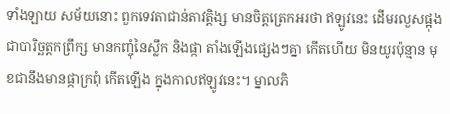ទាំងឡាយ សម័យនោះ ពួកទេវតាជាន់តាវត្តិង្ស មានចិត្តត្រេកអរថា ឥឡូវនេះ ដើមរលួសផ្អុង ជាបារិច្ឆត្តកព្រឹក្ស មានកញ្ចុំនៃស្លឹក និងផ្កា តាំងឡើងផ្សេងៗគ្នា កើតហើយ មិនយូរប៉ុន្មាន មុខជានឹងមានផ្កាក្រពុំ កើតឡើង ក្នុងកាលឥឡូវនេះ។ ម្នាលភិ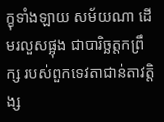ក្ខុទាំងឡាយ សម័យណា ដើមរលួសផ្អុង ជាបារិច្ឆត្តកព្រឹក្ស របស់ពួកទេវតាជាន់តាវត្តិង្ស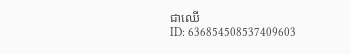ជាឈើ
ID: 636854508537409603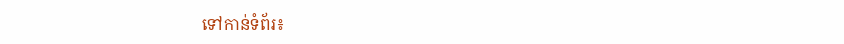ទៅកាន់ទំព័រ៖